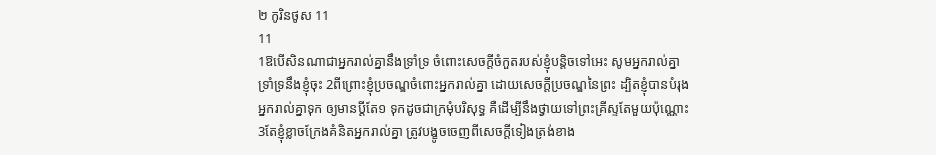២ កូរិនថូស 11
11
1ឱបើសិនណាជាអ្នករាល់គ្នានឹងទ្រាំទ្រ ចំពោះសេចក្ដីចំកួតរបស់ខ្ញុំបន្តិចទៅអេះ សូមអ្នករាល់គ្នាទ្រាំទ្រនឹងខ្ញុំចុះ 2ពីព្រោះខ្ញុំប្រចណ្ឌចំពោះអ្នករាល់គ្នា ដោយសេចក្ដីប្រចណ្ឌនៃព្រះ ដ្បិតខ្ញុំបានបំរុងអ្នករាល់គ្នាទុក ឲ្យមានប្ដីតែ១ ទុកដូចជាក្រមុំបរិសុទ្ធ គឺដើម្បីនឹងថ្វាយទៅព្រះគ្រីស្ទតែមួយប៉ុណ្ណោះ 3តែខ្ញុំខ្លាចក្រែងគំនិតអ្នករាល់គ្នា ត្រូវបង្ខូចចេញពីសេចក្ដីទៀងត្រង់ខាង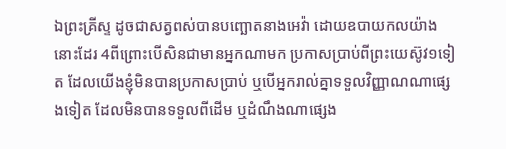ឯព្រះគ្រីស្ទ ដូចជាសត្វពស់បានបញ្ឆោតនាងអេវ៉ា ដោយឧបាយកលយ៉ាងនោះដែរ 4ពីព្រោះបើសិនជាមានអ្នកណាមក ប្រកាសប្រាប់ពីព្រះយេស៊ូវ១ទៀត ដែលយើងខ្ញុំមិនបានប្រកាសប្រាប់ ឬបើអ្នករាល់គ្នាទទួលវិញ្ញាណណាផ្សេងទៀត ដែលមិនបានទទួលពីដើម ឬដំណឹងណាផ្សេង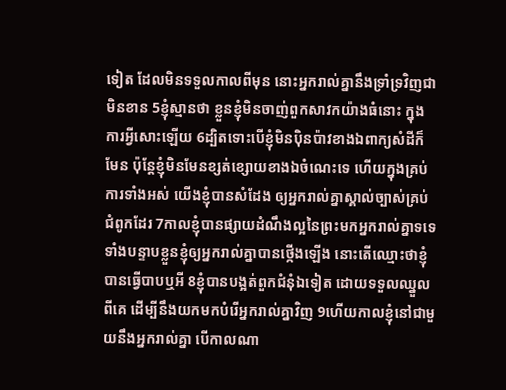ទៀត ដែលមិនទទួលកាលពីមុន នោះអ្នករាល់គ្នានឹងទ្រាំទ្រវិញជាមិនខាន 5ខ្ញុំស្មានថា ខ្លួនខ្ញុំមិនចាញ់ពួកសាវកយ៉ាងធំនោះ ក្នុងការអ្វីសោះឡើយ 6ដ្បិតទោះបើខ្ញុំមិនប៉ិនប៉ាវខាងឯពាក្យសំដីក៏មែន ប៉ុន្តែខ្ញុំមិនមែនខ្សត់ខ្សោយខាងឯចំណេះទេ ហើយក្នុងគ្រប់ការទាំងអស់ យើងខ្ញុំបានសំដែង ឲ្យអ្នករាល់គ្នាស្គាល់ច្បាស់គ្រប់ជំពូកដែរ 7កាលខ្ញុំបានផ្សាយដំណឹងល្អនៃព្រះមកអ្នករាល់គ្នាទទេ ទាំងបន្ទាបខ្លួនខ្ញុំឲ្យអ្នករាល់គ្នាបានថ្កើងឡើង នោះតើឈ្មោះថាខ្ញុំបានធ្វើបាបឬអី 8ខ្ញុំបានបង្អត់ពួកជំនុំឯទៀត ដោយទទួលឈ្នួលពីគេ ដើម្បីនឹងយកមកបំរើអ្នករាល់គ្នាវិញ 9ហើយកាលខ្ញុំនៅជាមួយនឹងអ្នករាល់គ្នា បើកាលណា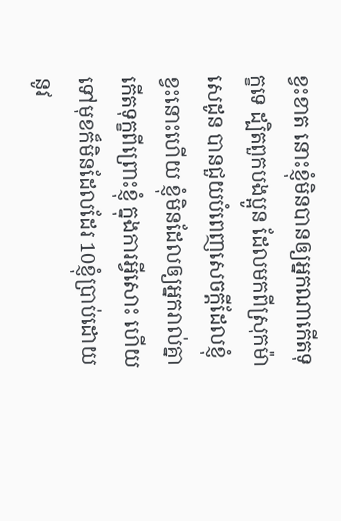ខ្វះខាត នោះខ្ញុំមិនបានឲ្យអ្នកណាកើតទុក្ខទេ ដ្បិតពួកបងប្អូន ដែលមកពីស្រុកម៉ាសេដូន បានជួយបំពេញសេចក្ដីដែលខ្ញុំខ្វះនោះហើយ ខ្ញុំមិនដែលឲ្យអ្នករាល់គ្នាកើតទុក្ខពីព្រោះខ្ញុំ ក្នុងការអ្វីសោះ ហើយទៅមុខក៏មិនដែលដែរ 10ខ្ញុំប្រាប់ដោយនូវ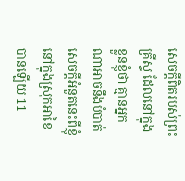សេចក្ដីពិតរបស់ព្រះគ្រីស្ទ ដែលនៅក្នុងខ្លួនខ្ញុំថា គ្មានអ្នកណាអាចនឹងបំបាត់សេចក្ដីអំនួតនេះពីខ្ញុំ នៅក្នុងស្រុកអាខៃបានឡើយ 11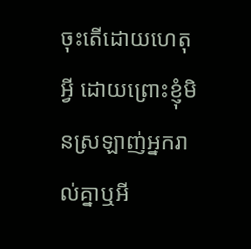ចុះតើដោយហេតុអ្វី ដោយព្រោះខ្ញុំមិនស្រឡាញ់អ្នករាល់គ្នាឬអី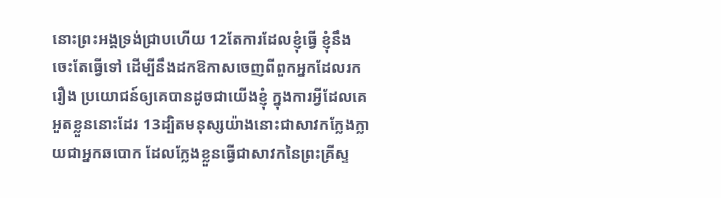នោះព្រះអង្គទ្រង់ជ្រាបហើយ 12តែការដែលខ្ញុំធ្វើ ខ្ញុំនឹងចេះតែធ្វើទៅ ដើម្បីនឹងដកឱកាសចេញពីពួកអ្នកដែលរករឿង ប្រយោជន៍ឲ្យគេបានដូចជាយើងខ្ញុំ ក្នុងការអ្វីដែលគេអួតខ្លួននោះដែរ 13ដ្បិតមនុស្សយ៉ាងនោះជាសាវកក្លែងក្លាយជាអ្នកឆបោក ដែលក្លែងខ្លួនធ្វើជាសាវកនៃព្រះគ្រីស្ទ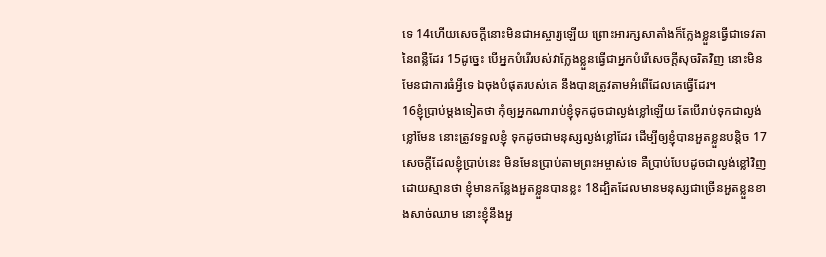ទេ 14ហើយសេចក្ដីនោះមិនជាអស្ចារ្យឡើយ ព្រោះអារក្សសាតាំងក៏ក្លែងខ្លួនធ្វើជាទេវតានៃពន្លឺដែរ 15ដូច្នេះ បើអ្នកបំរើរបស់វាក្លែងខ្លួនធ្វើជាអ្នកបំរើសេចក្ដីសុចរិតវិញ នោះមិនមែនជាការធំអ្វីទេ ឯចុងបំផុតរបស់គេ នឹងបានត្រូវតាមអំពើដែលគេធ្វើដែរ។
16ខ្ញុំប្រាប់ម្តងទៀតថា កុំឲ្យអ្នកណារាប់ខ្ញុំទុកដូចជាល្ងង់ខ្លៅឡើយ តែបើរាប់ទុកជាល្ងង់ខ្លៅមែន នោះត្រូវទទួលខ្ញុំ ទុកដូចជាមនុស្សល្ងង់ខ្លៅដែរ ដើម្បីឲ្យខ្ញុំបានអួតខ្លួនបន្តិច 17សេចក្ដីដែលខ្ញុំប្រាប់នេះ មិនមែនប្រាប់តាមព្រះអម្ចាស់ទេ គឺប្រាប់បែបដូចជាល្ងង់ខ្លៅវិញ ដោយស្មានថា ខ្ញុំមានកន្លែងអួតខ្លួនបានខ្លះ 18ដ្បិតដែលមានមនុស្សជាច្រើនអួតខ្លួនខាងសាច់ឈាម នោះខ្ញុំនឹងអួ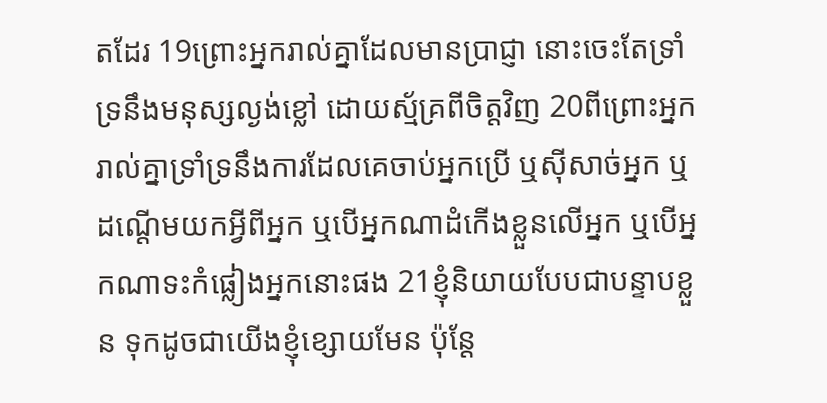តដែរ 19ព្រោះអ្នករាល់គ្នាដែលមានប្រាជ្ញា នោះចេះតែទ្រាំទ្រនឹងមនុស្សល្ងង់ខ្លៅ ដោយស្ម័គ្រពីចិត្តវិញ 20ពីព្រោះអ្នករាល់គ្នាទ្រាំទ្រនឹងការដែលគេចាប់អ្នកប្រើ ឬស៊ីសាច់អ្នក ឬដណ្តើមយកអ្វីពីអ្នក ឬបើអ្នកណាដំកើងខ្លួនលើអ្នក ឬបើអ្នកណាទះកំផ្លៀងអ្នកនោះផង 21ខ្ញុំនិយាយបែបជាបន្ទាបខ្លួន ទុកដូចជាយើងខ្ញុំខ្សោយមែន ប៉ុន្តែ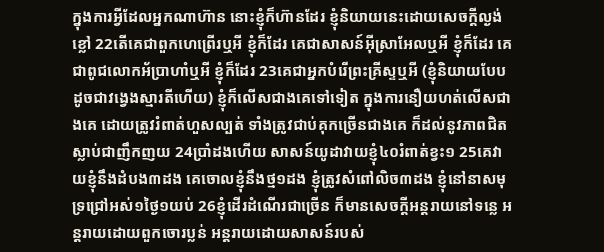ក្នុងការអ្វីដែលអ្នកណាហ៊ាន នោះខ្ញុំក៏ហ៊ានដែរ ខ្ញុំនិយាយនេះដោយសេចក្ដីល្ងង់ខ្លៅ 22តើគេជាពួកហេព្រើរឬអី ខ្ញុំក៏ដែរ គេជាសាសន៍អ៊ីស្រាអែលឬអី ខ្ញុំក៏ដែរ គេជាពូជលោកអ័ប្រាហាំឬអី ខ្ញុំក៏ដែរ 23គេជាអ្នកបំរើព្រះគ្រីស្ទឬអី (ខ្ញុំនិយាយបែបដូចជាវង្វេងស្មារតីហើយ) ខ្ញុំក៏លើសជាងគេទៅទៀត ក្នុងការនឿយហត់លើសជាងគេ ដោយត្រូវរំពាត់ហួសល្បត់ ទាំងត្រូវជាប់គុកច្រើនជាងគេ ក៏ដល់នូវភាពជិតស្លាប់ជាញឹកញយ 24ប្រាំដងហើយ សាសន៍យូដាវាយខ្ញុំ៤០រំពាត់ខ្វះ១ 25គេវាយខ្ញុំនឹងដំបង៣ដង គេចោលខ្ញុំនឹងថ្ម១ដង ខ្ញុំត្រូវសំពៅលិច៣ដង ខ្ញុំនៅនាសមុទ្រជ្រៅអស់១ថ្ងៃ១យប់ 26ខ្ញុំដើរដំណើរជាច្រើន ក៏មានសេចក្ដីអន្តរាយនៅទន្លេ អន្តរាយដោយពួកចោរប្លន់ អន្តរាយដោយសាសន៍របស់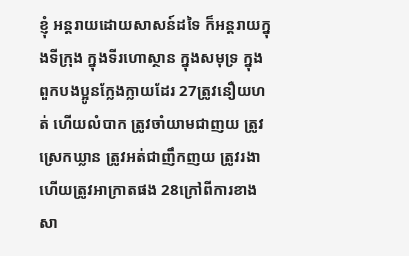ខ្ញុំ អន្តរាយដោយសាសន៍ដទៃ ក៏អន្តរាយក្នុងទីក្រុង ក្នុងទីរហោស្ថាន ក្នុងសមុទ្រ ក្នុងពួកបងប្អូនក្លែងក្លាយដែរ 27ត្រូវនឿយហត់ ហើយលំបាក ត្រូវចាំយាមជាញយ ត្រូវស្រេកឃ្លាន ត្រូវអត់ជាញឹកញយ ត្រូវរងា ហើយត្រូវអាក្រាតផង 28ក្រៅពីការខាងសា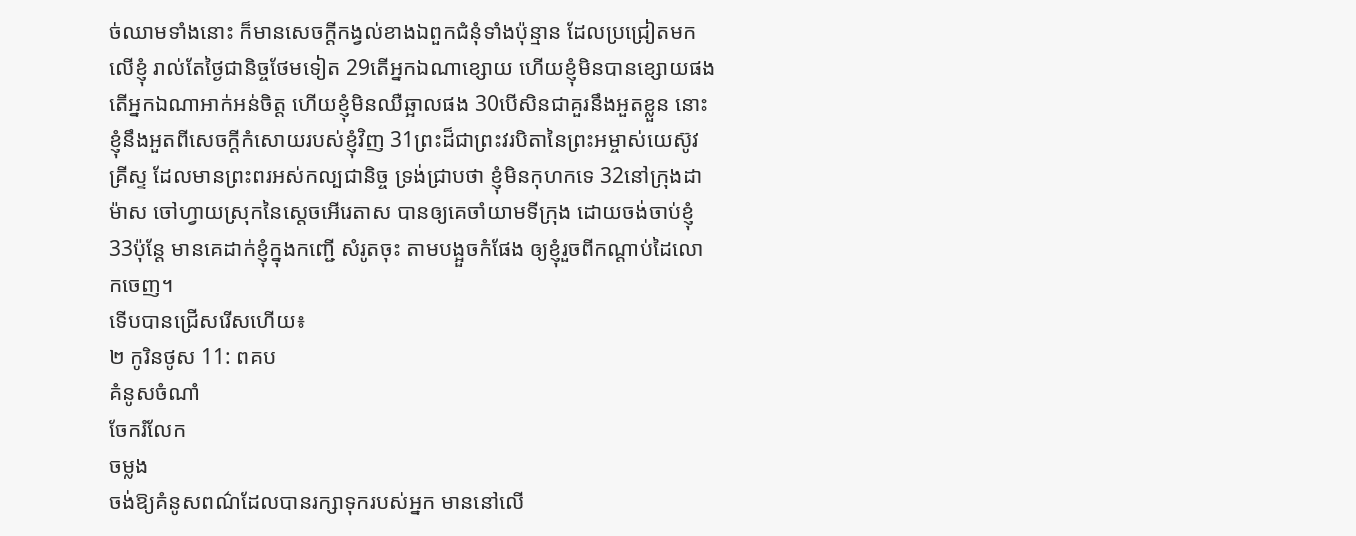ច់ឈាមទាំងនោះ ក៏មានសេចក្ដីកង្វល់ខាងឯពួកជំនុំទាំងប៉ុន្មាន ដែលប្រជ្រៀតមកលើខ្ញុំ រាល់តែថ្ងៃជានិច្ចថែមទៀត 29តើអ្នកឯណាខ្សោយ ហើយខ្ញុំមិនបានខ្សោយផង តើអ្នកឯណាអាក់អន់ចិត្ត ហើយខ្ញុំមិនឈឺឆ្អាលផង 30បើសិនជាគួរនឹងអួតខ្លួន នោះខ្ញុំនឹងអួតពីសេចក្ដីកំសោយរបស់ខ្ញុំវិញ 31ព្រះដ៏ជាព្រះវរបិតានៃព្រះអម្ចាស់យេស៊ូវគ្រីស្ទ ដែលមានព្រះពរអស់កល្បជានិច្ច ទ្រង់ជ្រាបថា ខ្ញុំមិនកុហកទេ 32នៅក្រុងដាម៉ាស ចៅហ្វាយស្រុកនៃស្តេចអើរេតាស បានឲ្យគេចាំយាមទីក្រុង ដោយចង់ចាប់ខ្ញុំ 33ប៉ុន្តែ មានគេដាក់ខ្ញុំក្នុងកញ្ជើ សំរូតចុះ តាមបង្អួចកំផែង ឲ្យខ្ញុំរួចពីកណ្តាប់ដៃលោកចេញ។
ទើបបានជ្រើសរើសហើយ៖
២ កូរិនថូស 11: ពគប
គំនូសចំណាំ
ចែករំលែក
ចម្លង
ចង់ឱ្យគំនូសពណ៌ដែលបានរក្សាទុករបស់អ្នក មាននៅលើ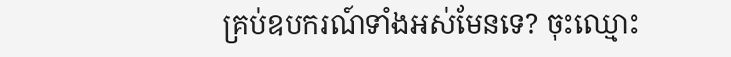គ្រប់ឧបករណ៍ទាំងអស់មែនទេ? ចុះឈ្មោះ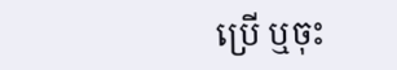ប្រើ ឬចុះ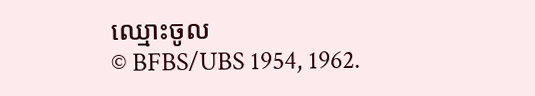ឈ្មោះចូល
© BFBS/UBS 1954, 1962.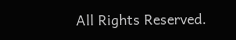All Rights Reserved.